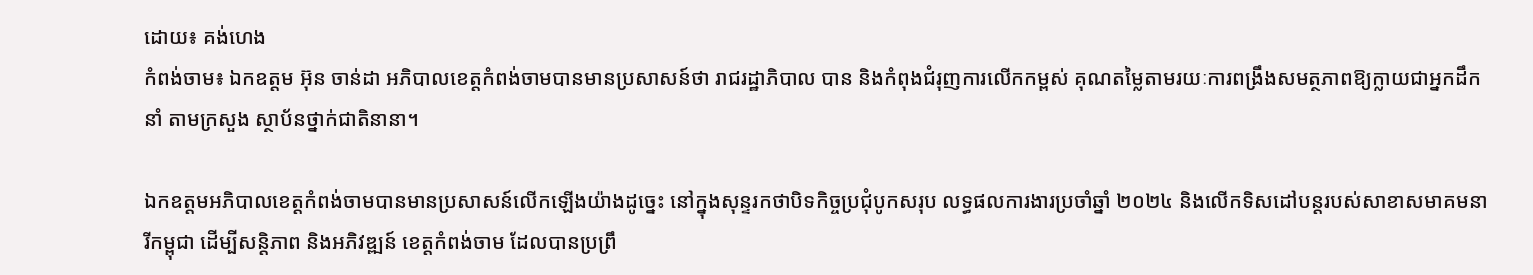ដោយ៖ គង់ហេង
កំពង់ចាម៖ ឯកឧត្តម អ៊ុន ចាន់ដា អភិបាលខេត្តកំពង់ចាមបានមានប្រសាសន៍ថា រាជរដ្ឋាភិបាល បាន និងកំពុងជំរុញការលើកកម្ពស់ គុណតម្លៃតាមរយៈការពង្រឹងសមត្ថភាពឱ្យក្លាយជាអ្នកដឹកនាំ តាមក្រសួង ស្ថាប័នថ្នាក់ជាតិនានា។

ឯកឧត្តមអភិបាលខេត្តកំពង់ចាមបានមានប្រសាសន៍លើកឡើងយ៉ាងដូច្នេះ នៅក្នុងសុន្ទរកថាបិទកិច្ចប្រជុំបូកសរុប លទ្ធផលការងារប្រចាំឆ្នាំ ២០២៤ និងលើកទិសដៅបន្តរបស់សាខាសមាគមនារីកម្ពុជា ដើម្បីសន្តិភាព និងអភិវឌ្ឍន៍ ខេត្តកំពង់ចាម ដែលបានប្រព្រឹ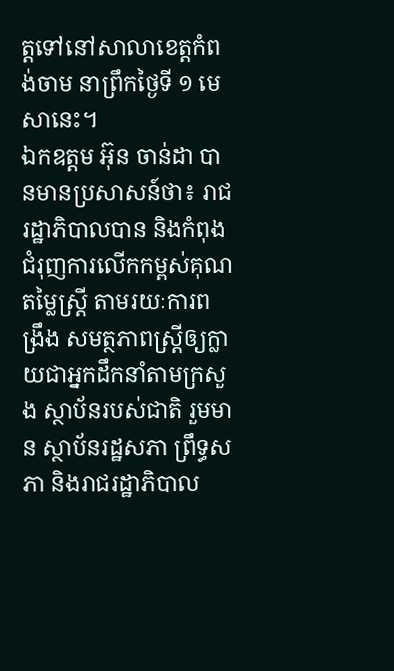ត្តទៅនៅសាលាខេត្តកំពង់ចាម នាព្រឹកថ្ងៃទី ១ មេសានេះ។
ឯកឧត្តម អ៊ុន ចាន់ដា បានមានប្រសាសន៍ថា៖ រាជរដ្ឋាភិបាលបាន និងកំពុងជំរុញការលើកកម្ពស់គុណតម្លៃស្ត្រី តាមរយៈការពង្រឹង សមត្ថភាពស្ត្រីឲ្យក្លាយជាអ្នកដឹកនាំតាមក្រសួង ស្ថាប័នរបស់ជាតិ រួមមាន ស្ថាប័នរដ្ឋសភា ព្រឹទ្ធសភា និងរាជរដ្ឋាភិបាល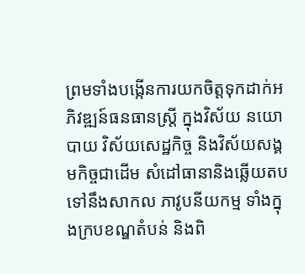ព្រមទាំងបង្កើនការយកចិត្តទុកដាក់អភិវឌ្ឍន៍ធនធានស្ត្រី ក្នុងវិស័យ នយោបាយ វិស័យសេដ្ឋកិច្ច និងវិស័យសង្គមកិច្ចជាដើម សំដៅធានានិងឆ្លើយតបទៅនឹងសាកល ភាវូបនីយកម្ម ទាំងក្នុងក្របខណ្ឌតំបន់ និងពិ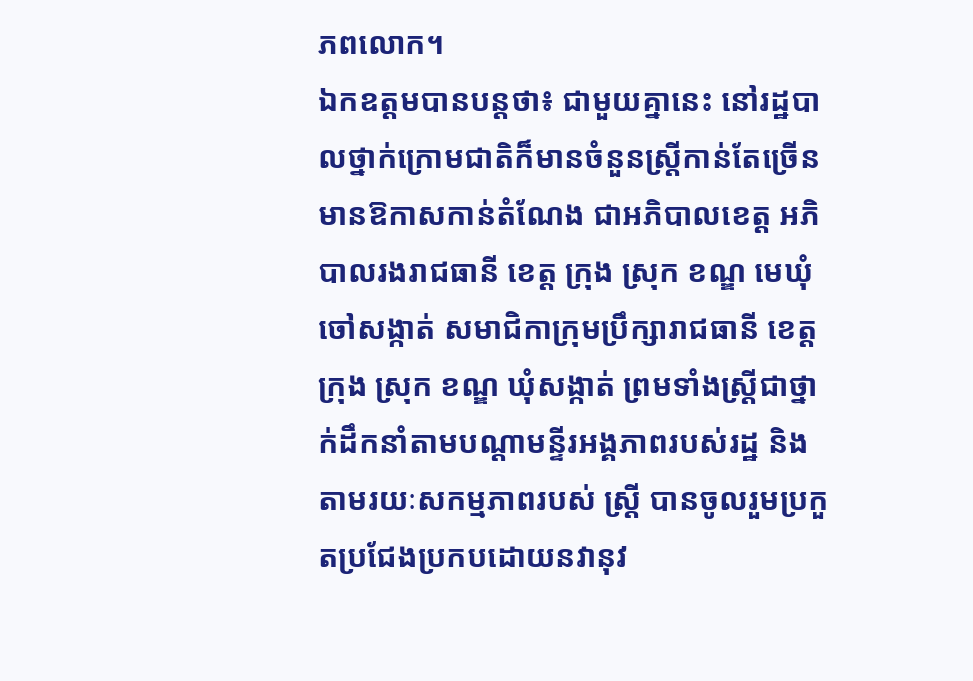ភពលោក។
ឯកឧត្តមបានបន្តថា៖ ជាមួយគ្នានេះ នៅរដ្ឋបាលថ្នាក់ក្រោមជាតិក៏មានចំនួនស្ត្រីកាន់តែច្រើន មានឱកាសកាន់តំណែង ជាអភិបាលខេត្ត អភិបាលរងរាជធានី ខេត្ត ក្រុង ស្រុក ខណ្ឌ មេឃុំ ចៅសង្កាត់ សមាជិកាក្រុមប្រឹក្សារាជធានី ខេត្ត ក្រុង ស្រុក ខណ្ឌ ឃុំសង្កាត់ ព្រមទាំងស្ត្រីជាថ្នាក់ដឹកនាំតាមបណ្តាមន្ទីរអង្គភាពរបស់រដ្ឋ និងតាមរយៈសកម្មភាពរបស់ ស្ត្រី បានចូលរួមប្រកួតប្រជែងប្រកបដោយនវានុវ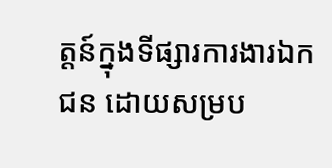ត្តន៍ក្នុងទីផ្សារការងារឯកជន ដោយសម្រប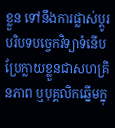ខ្លួន ទៅនឹងការផ្លាស់ប្តូរបរិបទបច្ចេកវិទ្យាទំនើប ប្រែក្លាយខ្លួនជាសហគ្រិនភាព ឬបុគ្គលិកឆ្នើមក្នុ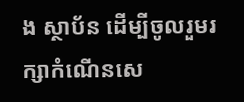ង ស្ថាប័ន ដើម្បីចូលរួមរក្សាកំណើនសេ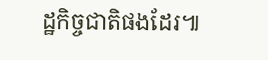ដ្ឋកិច្ចជាតិផងដែរ៕